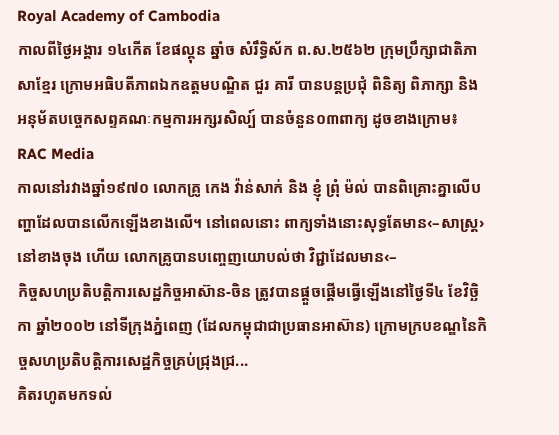Royal Academy of Cambodia
កាលពីថ្ងៃអង្គារ ១៤កើត ខែផល្គុន ឆ្នាំច សំរឹទ្ធិស័ក ព.ស.២៥៦២ ក្រុមប្រឹក្សាជាតិភាសាខ្មែរ ក្រោមអធិបតីភាពឯកឧត្តមបណ្ឌិត ជួរ គារី បានបន្តប្រជុំ ពិនិត្យ ពិភាក្សា និង អនុម័តបច្ចេកសព្ទគណៈកម្មការអក្សរសិល្ប៍ បានចំនួន០៣ពាក្យ ដូចខាងក្រោម៖
RAC Media
កាលនៅរវាងឆ្នាំ១៩៧០ លោកគ្រូ កេង វ៉ាន់សាក់ និង ខ្ញុំ ព្រុំ ម៉ល់ បានពិគ្រោះគ្នាលើបញ្ហាដែលបានលើកឡើងខាងលើ។ នៅពេលនោះ ពាក្យទាំងនោះសុទ្ធតែមាន‹–សាស្ត្រ›នៅខាងចុង ហើយ លោកគ្រូបានបញ្ចេញយោបល់ថា វិជ្ជាដែលមាន‹–
កិច្ចសហប្រតិបត្តិការសេដ្ឋកិច្ចអាស៊ាន-ចិន ត្រូវបានផ្តួចផ្តើមធ្វើឡើងនៅថ្ងៃទី៤ ខែវិច្ឆិកា ឆ្នាំ២០០២ នៅទីក្រុងភ្នំពេញ (ដែលកម្ពុជាជាប្រធានអាស៊ាន) ក្រោមក្របខណ្ឌនៃកិច្ចសហប្រតិបត្តិការសេដ្ឋកិច្ចគ្រប់ជ្រុងជ្រ...
គិតរហូតមកទល់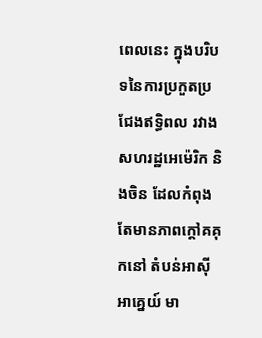ពេលនេះ ក្នុងបរិបទនៃការប្រកួតប្រជែងឥទ្ធិពល រវាងសហរដ្ឋអេម៉េរិក និងចិន ដែលកំពុងតែមានភាពក្តៅគគុកនៅ តំបន់អាស៊ីអាគ្នេយ៍ មា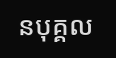នបុគ្គល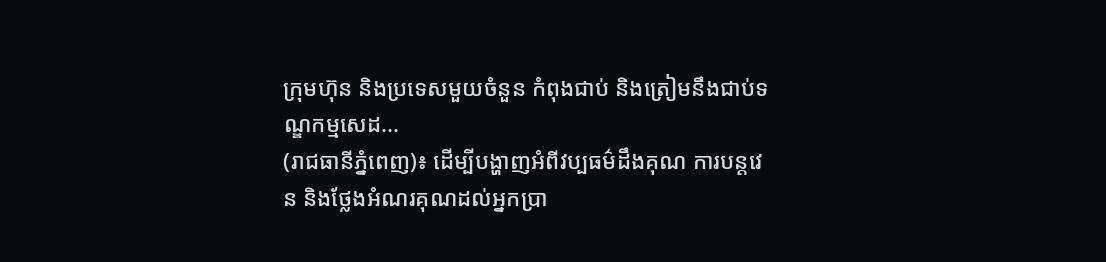ក្រុមហ៊ុន និងប្រទេសមួយចំនួន កំពុងជាប់ និងត្រៀមនឹងជាប់ទណ្ឌកម្មសេដ...
(រាជធានីភ្នំពេញ)៖ ដើម្បីបង្ហាញអំពីវប្បធម៌ដឹងគុណ ការបន្តវេន និងថ្លែងអំណរគុណដល់អ្នកប្រា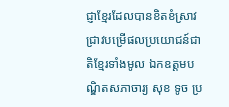ជ្ញាខ្មែរដែលបានខិតខំស្រាវជ្រាវបម្រើផលប្រយោជន៍ជាតិខ្មែរទាំងមូល ឯកឧត្តមបណ្ឌិតសភាចារ្យ សុខ ទូច ប្រ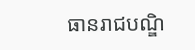ធានរាជបណ្ឌិ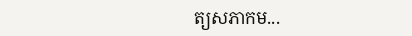ត្យសភាកម...